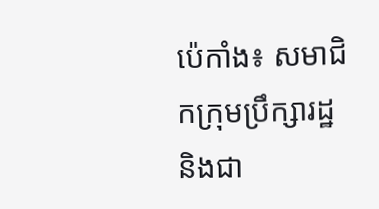ប៉េកាំង៖ សមាជិកក្រុមប្រឹក្សារដ្ឋ និងជា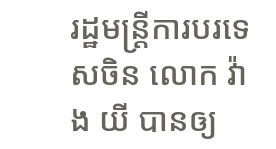រដ្ឋមន្រ្តីការបរទេសចិន លោក វ៉ាង យី បានឲ្យ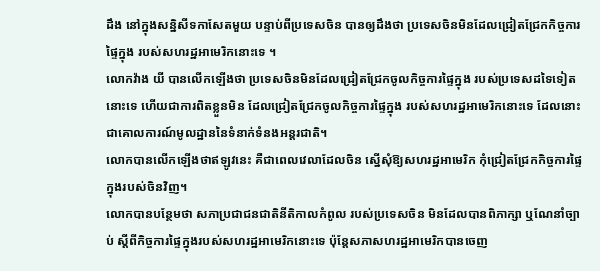ដឹង នៅក្នុងសន្និសីទកាសែតមួយ បន្ទាប់ពីប្រទេសចិន បានឲ្យដឹងថា ប្រទេសចិនមិនដែលជ្រៀតជ្រែកកិច្ចការផ្ទៃក្នុង របស់សហរដ្ឋអាមេរិកនោះទេ ។
លោកវ៉ាង យី បានលើកឡើងថា ប្រទេសចិនមិនដែលជ្រៀតជ្រែកចូលកិច្ចការផ្ទៃក្នុង របស់ប្រទេសដទៃទៀតនោះទេ ហើយជាការពិតខ្លួនមិន ដែលជ្រៀតជ្រែកចូលកិច្ចការផ្ទៃក្នុង របស់សហរដ្ឋអាមេរិកនោះទេ ដែលនោះជាគោលការណ៍មូលដ្ឋាននៃទំនាក់ទំនងអន្តរជាតិ។
លោកបានលើកឡើងថាឥឡូវនេះ គឺជាពេលវេលាដែលចិន ស្នើសុំឱ្យសហរដ្ឋអាមេរិក កុំជ្រៀតជ្រែកកិច្ចការផ្ទៃក្នុងរបស់ចិនវិញ។
លោកបានបន្ថែមថា សភាប្រជាជនជាតិនីតិកាលកំពូល របស់ប្រទេសចិន មិនដែលបានពិភាក្សា ឬណែនាំច្បាប់ ស្តីពីកិច្ចការផ្ទៃក្នុងរបស់សហរដ្ឋអាមេរិកនោះទេ ប៉ុន្តែសភាសហរដ្ឋអាមេរិកបានចេញ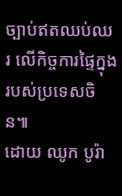ច្បាប់ឥតឈប់ឈរ លើកិច្ចការផ្ទៃក្នុងរបស់ប្រទេសចិន៕
ដោយ ឈូក បូរ៉ា